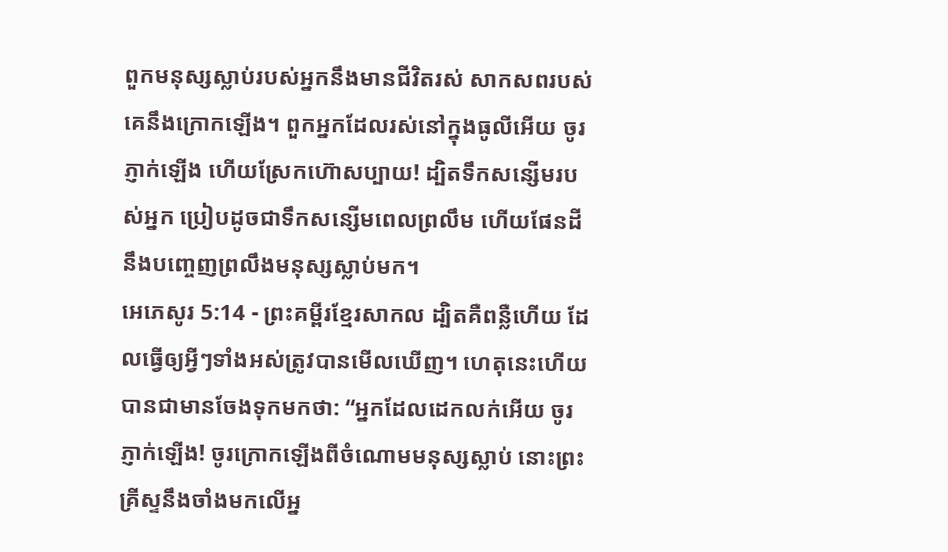ពួកមនុស្សស្លាប់របស់អ្នកនឹងមានជីវិតរស់ សាកសពរបស់គេនឹងក្រោកឡើង។ ពួកអ្នកដែលរស់នៅក្នុងធូលីអើយ ចូរភ្ញាក់ឡើង ហើយស្រែកហ៊ោសប្បាយ! ដ្បិតទឹកសន្សើមរបស់អ្នក ប្រៀបដូចជាទឹកសន្សើមពេលព្រលឹម ហើយផែនដីនឹងបញ្ចេញព្រលឹងមនុស្សស្លាប់មក។
អេភេសូរ 5:14 - ព្រះគម្ពីរខ្មែរសាកល ដ្បិតគឺពន្លឺហើយ ដែលធ្វើឲ្យអ្វីៗទាំងអស់ត្រូវបានមើលឃើញ។ ហេតុនេះហើយបានជាមានចែងទុកមកថា: “អ្នកដែលដេកលក់អើយ ចូរភ្ញាក់ឡើង! ចូរក្រោកឡើងពីចំណោមមនុស្សស្លាប់ នោះព្រះគ្រីស្ទនឹងចាំងមកលើអ្ន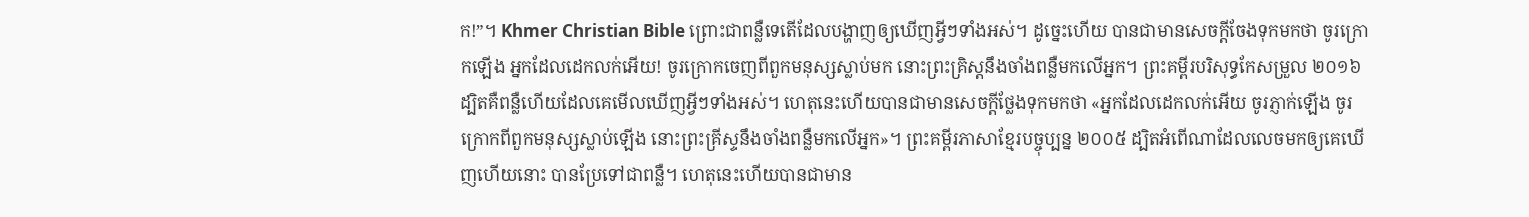ក!”។ Khmer Christian Bible ព្រោះជាពន្លឺទេតើដែលបង្ហាញឲ្យឃើញអ្វីៗទាំងអស់។ ដូច្នេះហើយ បានជាមានសេចក្ដីចែងទុកមកថា ចូរក្រោកឡើង អ្នកដែលដេកលក់អើយ! ចូរក្រោកចេញពីពួកមនុស្សស្លាប់មក នោះព្រះគ្រិស្ដនឹងចាំងពន្លឺមកលើអ្នក។ ព្រះគម្ពីរបរិសុទ្ធកែសម្រួល ២០១៦ ដ្បិតគឺពន្លឺហើយដែលគេមើលឃើញអ្វីៗទាំងអស់។ ហេតុនេះហើយបានជាមានសេចក្ដីថ្លែងទុកមកថា «អ្នកដែលដេកលក់អើយ ចូរភ្ញាក់ឡើង ចូរក្រោកពីពួកមនុស្សស្លាប់ឡើង នោះព្រះគ្រីស្ទនឹងចាំងពន្លឺមកលើអ្នក»។ ព្រះគម្ពីរភាសាខ្មែរបច្ចុប្បន្ន ២០០៥ ដ្បិតអំពើណាដែលលេចមកឲ្យគេឃើញហើយនោះ បានប្រែទៅជាពន្លឺ។ ហេតុនេះហើយបានជាមាន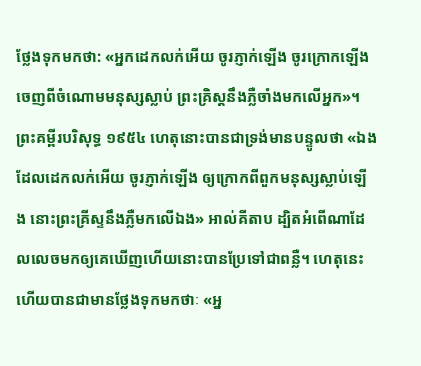ថ្លែងទុកមកថា: «អ្នកដេកលក់អើយ ចូរភ្ញាក់ឡើង ចូរក្រោកឡើងចេញពីចំណោមមនុស្សស្លាប់ ព្រះគ្រិស្តនឹងភ្លឺចាំងមកលើអ្នក»។ ព្រះគម្ពីរបរិសុទ្ធ ១៩៥៤ ហេតុនោះបានជាទ្រង់មានបន្ទូលថា «ឯងដែលដេកលក់អើយ ចូរភ្ញាក់ឡើង ឲ្យក្រោកពីពួកមនុស្សស្លាប់ឡើង នោះព្រះគ្រីស្ទនឹងភ្លឺមកលើឯង» អាល់គីតាប ដ្បិតអំពើណាដែលលេចមកឲ្យគេឃើញហើយនោះបានប្រែទៅជាពន្លឺ។ ហេតុនេះហើយបានជាមានថ្លែងទុកមកថាៈ «អ្ន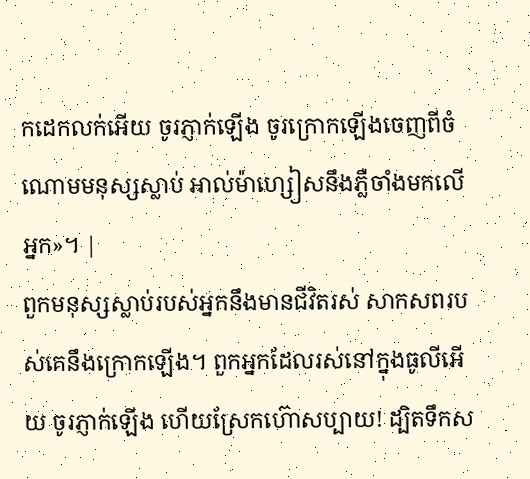កដេកលក់អើយ ចូរភ្ញាក់ឡើង ចូរក្រោកឡើងចេញពីចំណោមមនុស្សស្លាប់ អាល់ម៉ាហ្សៀសនឹងភ្លឺចាំងមកលើអ្នក»។ |
ពួកមនុស្សស្លាប់របស់អ្នកនឹងមានជីវិតរស់ សាកសពរបស់គេនឹងក្រោកឡើង។ ពួកអ្នកដែលរស់នៅក្នុងធូលីអើយ ចូរភ្ញាក់ឡើង ហើយស្រែកហ៊ោសប្បាយ! ដ្បិតទឹកស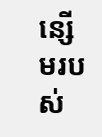ន្សើមរបស់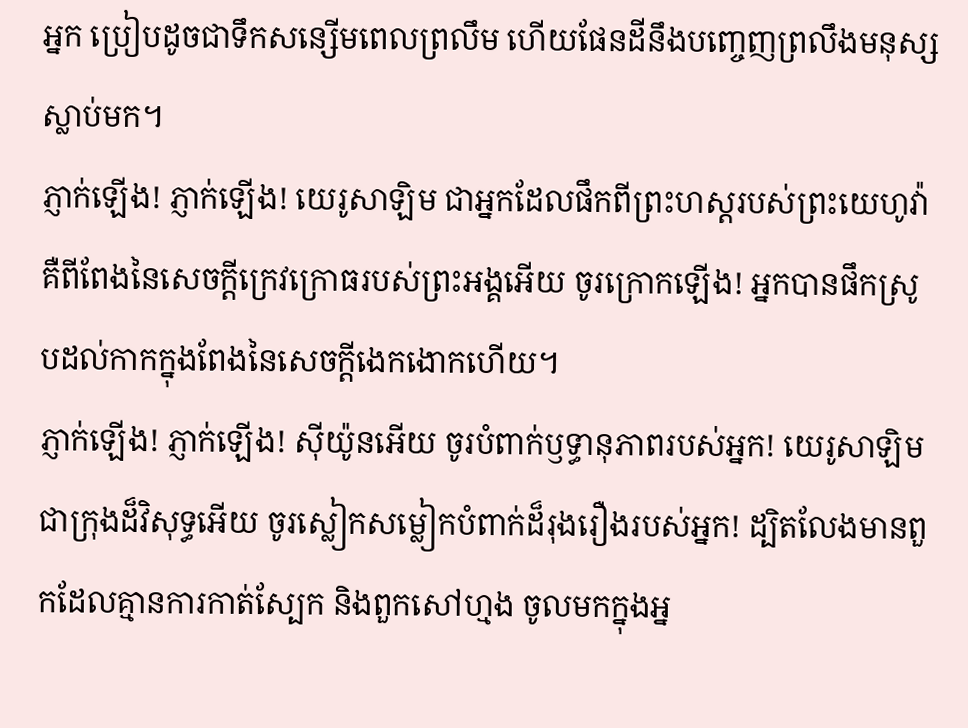អ្នក ប្រៀបដូចជាទឹកសន្សើមពេលព្រលឹម ហើយផែនដីនឹងបញ្ចេញព្រលឹងមនុស្សស្លាប់មក។
ភ្ញាក់ឡើង! ភ្ញាក់ឡើង! យេរូសាឡិម ជាអ្នកដែលផឹកពីព្រះហស្តរបស់ព្រះយេហូវ៉ា គឺពីពែងនៃសេចក្ដីក្រេវក្រោធរបស់ព្រះអង្គអើយ ចូរក្រោកឡើង! អ្នកបានផឹកស្រូបដល់កាកក្នុងពែងនៃសេចក្ដីងេកងោកហើយ។
ភ្ញាក់ឡើង! ភ្ញាក់ឡើង! ស៊ីយ៉ូនអើយ ចូរបំពាក់ឫទ្ធានុភាពរបស់អ្នក! យេរូសាឡិមជាក្រុងដ៏វិសុទ្ធអើយ ចូរស្លៀកសម្លៀកបំពាក់ដ៏រុងរឿងរបស់អ្នក! ដ្បិតលែងមានពួកដែលគ្មានការកាត់ស្បែក និងពួកសៅហ្មង ចូលមកក្នុងអ្ន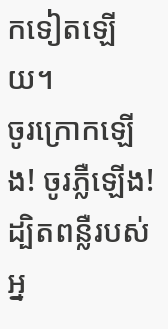កទៀតឡើយ។
ចូរក្រោកឡើង! ចូរភ្លឺឡើង! ដ្បិតពន្លឺរបស់អ្ន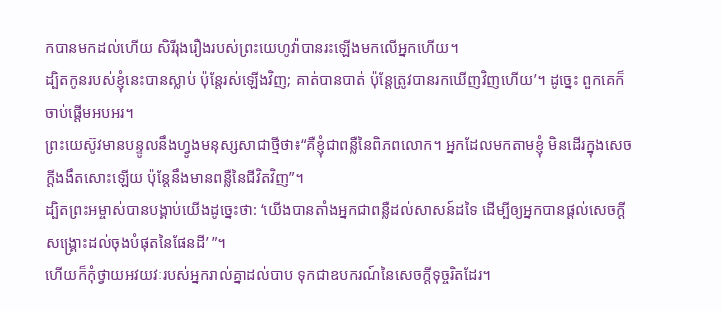កបានមកដល់ហើយ សិរីរុងរឿងរបស់ព្រះយេហូវ៉ាបានរះឡើងមកលើអ្នកហើយ។
ដ្បិតកូនរបស់ខ្ញុំនេះបានស្លាប់ ប៉ុន្តែរស់ឡើងវិញ; គាត់បានបាត់ ប៉ុន្តែត្រូវបានរកឃើញវិញហើយ’។ ដូច្នេះ ពួកគេក៏ចាប់ផ្ដើមអបអរ។
ព្រះយេស៊ូវមានបន្ទូលនឹងហ្វូងមនុស្សសាជាថ្មីថា៖“គឺខ្ញុំជាពន្លឺនៃពិភពលោក។ អ្នកដែលមកតាមខ្ញុំ មិនដើរក្នុងសេចក្ដីងងឹតសោះឡើយ ប៉ុន្តែនឹងមានពន្លឺនៃជីវិតវិញ”។
ដ្បិតព្រះអម្ចាស់បានបង្គាប់យើងដូច្នេះថា: ‘យើងបានតាំងអ្នកជាពន្លឺដល់សាសន៍ដទៃ ដើម្បីឲ្យអ្នកបានផ្ដល់សេចក្ដីសង្គ្រោះដល់ចុងបំផុតនៃផែនដី’ ”។
ហើយក៏កុំថ្វាយអវយវៈរបស់អ្នករាល់គ្នាដល់បាប ទុកជាឧបករណ៍នៃសេចក្ដីទុច្ចរិតដែរ។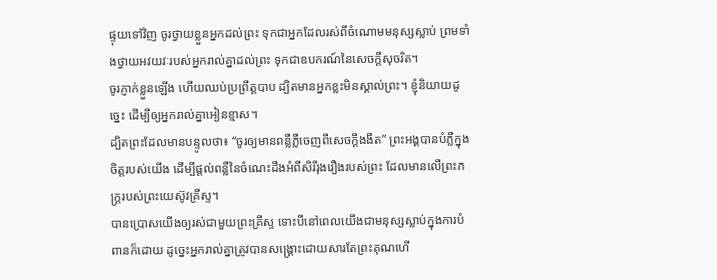ផ្ទុយទៅវិញ ចូរថ្វាយខ្លួនអ្នកដល់ព្រះ ទុកជាអ្នកដែលរស់ពីចំណោមមនុស្សស្លាប់ ព្រមទាំងថ្វាយអវយវៈរបស់អ្នករាល់គ្នាដល់ព្រះ ទុកជាឧបករណ៍នៃសេចក្ដីសុចរិត។
ចូរភ្ញាក់ខ្លួនឡើង ហើយឈប់ប្រព្រឹត្តបាប ដ្បិតមានអ្នកខ្លះមិនស្គាល់ព្រះ។ ខ្ញុំនិយាយដូច្នេះ ដើម្បីឲ្យអ្នករាល់គ្នាអៀនខ្មាស។
ដ្បិតព្រះដែលមានបន្ទូលថា៖ “ចូរឲ្យមានពន្លឺភ្លឺចេញពីសេចក្ដីងងឹត” ព្រះអង្គបានបំភ្លឺក្នុងចិត្តរបស់យើង ដើម្បីផ្ដល់ពន្លឺនៃចំណេះដឹងអំពីសិរីរុងរឿងរបស់ព្រះ ដែលមានលើព្រះភក្ត្ររបស់ព្រះយេស៊ូវគ្រីស្ទ។
បានប្រោសយើងឲ្យរស់ជាមួយព្រះគ្រីស្ទ ទោះបីនៅពេលយើងជាមនុស្សស្លាប់ក្នុងការបំពានក៏ដោយ ដូច្នេះអ្នករាល់គ្នាត្រូវបានសង្គ្រោះដោយសារតែព្រះគុណហើ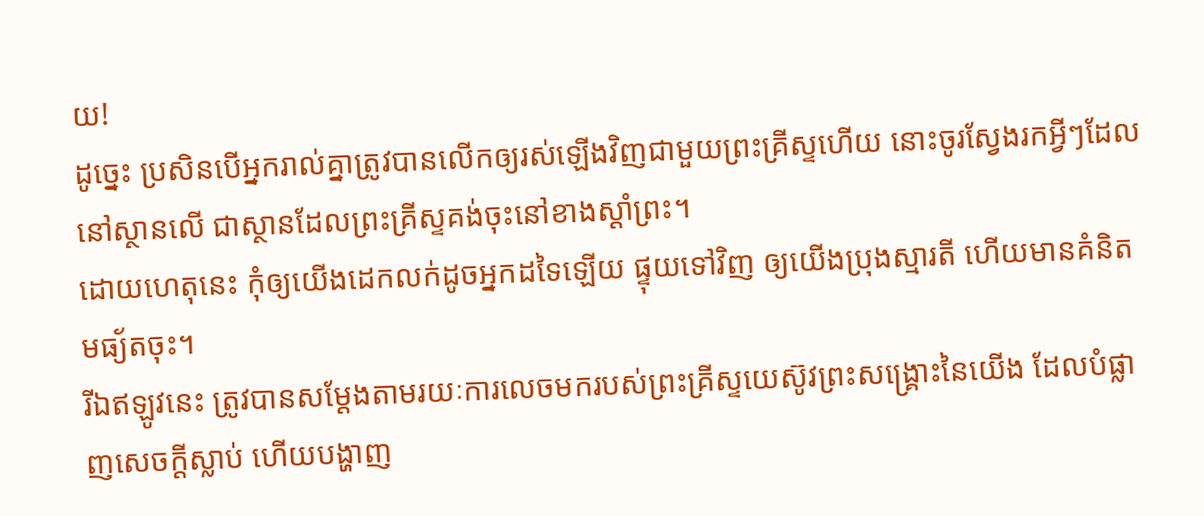យ!
ដូច្នេះ ប្រសិនបើអ្នករាល់គ្នាត្រូវបានលើកឲ្យរស់ឡើងវិញជាមួយព្រះគ្រីស្ទហើយ នោះចូរស្វែងរកអ្វីៗដែលនៅស្ថានលើ ជាស្ថានដែលព្រះគ្រីស្ទគង់ចុះនៅខាងស្ដាំព្រះ។
ដោយហេតុនេះ កុំឲ្យយើងដេកលក់ដូចអ្នកដទៃឡើយ ផ្ទុយទៅវិញ ឲ្យយើងប្រុងស្មារតី ហើយមានគំនិតមធ្យ័តចុះ។
រីឯឥឡូវនេះ ត្រូវបានសម្ដែងតាមរយៈការលេចមករបស់ព្រះគ្រីស្ទយេស៊ូវព្រះសង្គ្រោះនៃយើង ដែលបំផ្លាញសេចក្ដីស្លាប់ ហើយបង្ហាញ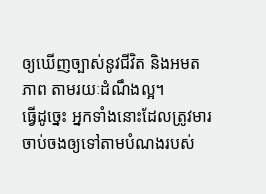ឲ្យឃើញច្បាស់នូវជីវិត និងអមតភាព តាមរយៈដំណឹងល្អ។
ធ្វើដូច្នេះ អ្នកទាំងនោះដែលត្រូវមារចាប់ចងឲ្យទៅតាមបំណងរបស់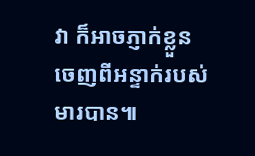វា ក៏អាចភ្ញាក់ខ្លួនចេញពីអន្ទាក់របស់មារបាន៕